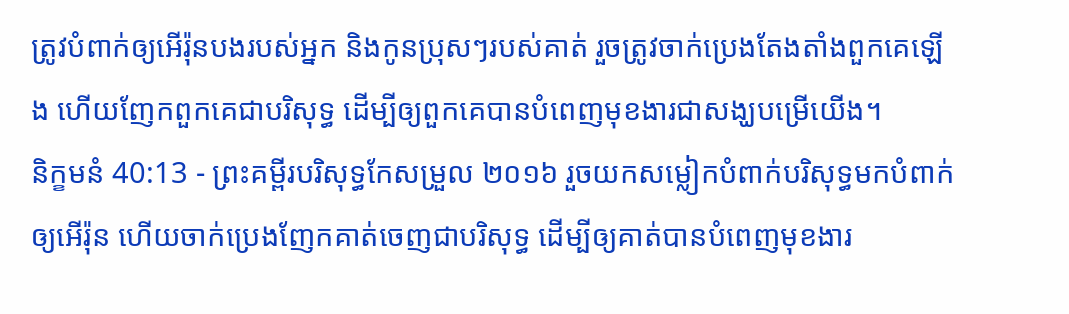ត្រូវបំពាក់ឲ្យអើរ៉ុនបងរបស់អ្នក និងកូនប្រុសៗរបស់គាត់ រួចត្រូវចាក់ប្រេងតែងតាំងពួកគេឡើង ហើយញែកពួកគេជាបរិសុទ្ធ ដើម្បីឲ្យពួកគេបានបំពេញមុខងារជាសង្ឃបម្រើយើង។
និក្ខមនំ 40:13 - ព្រះគម្ពីរបរិសុទ្ធកែសម្រួល ២០១៦ រួចយកសម្លៀកបំពាក់បរិសុទ្ធមកបំពាក់ឲ្យអើរ៉ុន ហើយចាក់ប្រេងញែកគាត់ចេញជាបរិសុទ្ធ ដើម្បីឲ្យគាត់បានបំពេញមុខងារ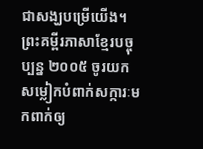ជាសង្ឃបម្រើយើង។ ព្រះគម្ពីរភាសាខ្មែរបច្ចុប្បន្ន ២០០៥ ចូរយកសម្លៀកបំពាក់សក្ការៈមកពាក់ឲ្យ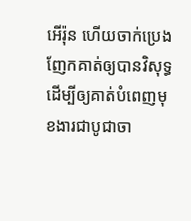អើរ៉ុន ហើយចាក់ប្រេងញែកគាត់ឲ្យបានវិសុទ្ធ ដើម្បីឲ្យគាត់បំពេញមុខងារជាបូជាចា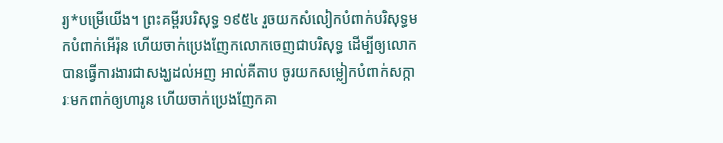រ្យ*បម្រើយើង។ ព្រះគម្ពីរបរិសុទ្ធ ១៩៥៤ រួចយកសំលៀកបំពាក់បរិសុទ្ធមកបំពាក់អើរ៉ុន ហើយចាក់ប្រេងញែកលោកចេញជាបរិសុទ្ធ ដើម្បីឲ្យលោកបានធ្វើការងារជាសង្ឃដល់អញ អាល់គីតាប ចូរយកសម្លៀកបំពាក់សក្ការៈមកពាក់ឲ្យហារូន ហើយចាក់ប្រេងញែកគា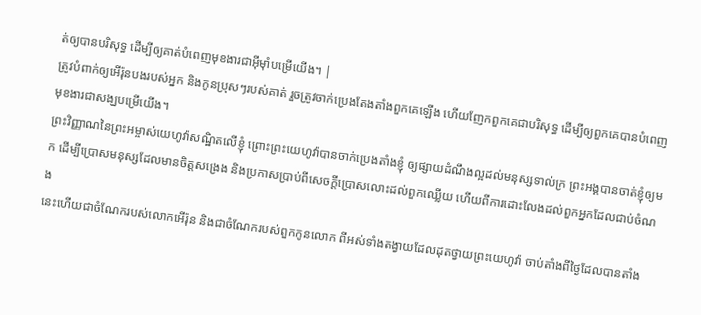ត់ឲ្យបានបរិសុទ្ធ ដើម្បីឲ្យគាត់បំពេញមុខងារជាអ៊ីមុាំបម្រើយើង។ |
ត្រូវបំពាក់ឲ្យអើរ៉ុនបងរបស់អ្នក និងកូនប្រុសៗរបស់គាត់ រួចត្រូវចាក់ប្រេងតែងតាំងពួកគេឡើង ហើយញែកពួកគេជាបរិសុទ្ធ ដើម្បីឲ្យពួកគេបានបំពេញមុខងារជាសង្ឃបម្រើយើង។
ព្រះវិញ្ញាណនៃព្រះអម្ចាស់យេហូវ៉ាសណ្ឋិតលើខ្ញុំ ព្រោះព្រះយេហូវ៉ាបានចាក់ប្រេងតាំងខ្ញុំ ឲ្យផ្សាយដំណឹងល្អដល់មនុស្សទាល់ក្រ ព្រះអង្គបានចាត់ខ្ញុំឲ្យមក ដើម្បីប្រោសមនុស្សដែលមានចិត្តសង្រេង និងប្រកាសប្រាប់ពីសេចក្ដីប្រោសលោះដល់ពួកឈ្លើយ ហើយពីការដោះលែងដល់ពួកអ្នកដែលជាប់ចំណង
នេះហើយជាចំណែករបស់លោកអើរ៉ុន និងជាចំណែករបស់ពួកកូនលោក ពីអស់ទាំងតង្វាយដែលដុតថ្វាយព្រះយេហូវ៉ា ចាប់តាំងពីថ្ងៃដែលបានតាំង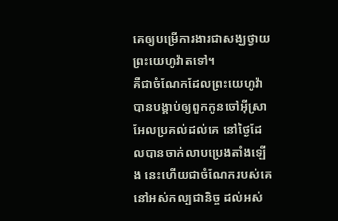គេឲ្យបម្រើការងារជាសង្ឃថ្វាយព្រះយេហូវ៉ាតទៅ។
គឺជាចំណែកដែលព្រះយេហូវ៉ាបានបង្គាប់ឲ្យពួកកូនចៅអ៊ីស្រាអែលប្រគល់ដល់គេ នៅថ្ងៃដែលបានចាក់លាបប្រេងតាំងឡើង នេះហើយជាចំណែករបស់គេនៅអស់កល្បជានិច្ច ដល់អស់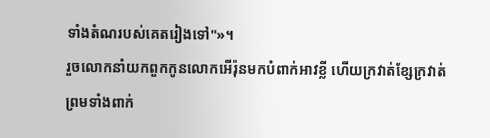ទាំងតំណរបស់គេតរៀងទៅ"»។
រួចលោកនាំយកពួកកូនលោកអើរ៉ុនមកបំពាក់អាវខ្លី ហើយក្រវាត់ខ្សែក្រវាត់ ព្រមទាំងពាក់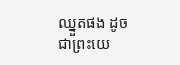ឈ្នួតផង ដូចជាព្រះយេ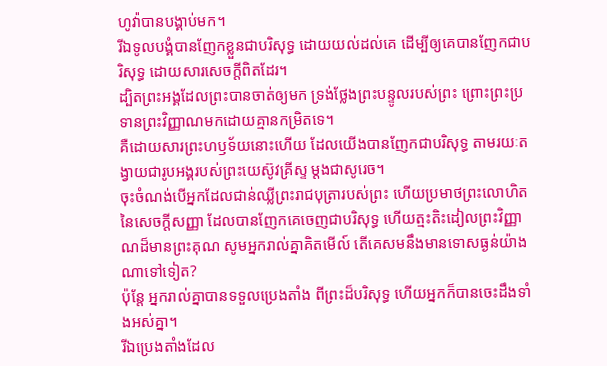ហូវ៉ាបានបង្គាប់មក។
រីឯទូលបង្គំបានញែកខ្លួនជាបរិសុទ្ធ ដោយយល់ដល់គេ ដើម្បីឲ្យគេបានញែកជាបរិសុទ្ធ ដោយសារសេចក្តីពិតដែរ។
ដ្បិតព្រះអង្គដែលព្រះបានចាត់ឲ្យមក ទ្រង់ថ្លែងព្រះបន្ទូលរបស់ព្រះ ព្រោះព្រះប្រទានព្រះវិញ្ញាណមកដោយគ្មានកម្រិតទេ។
គឺដោយសារព្រះហឫទ័យនោះហើយ ដែលយើងបានញែកជាបរិសុទ្ធ តាមរយៈតង្វាយជារូបអង្គរបស់ព្រះយេស៊ូវគ្រីស្ទ ម្ដងជាសូរេច។
ចុះចំណង់បើអ្នកដែលជាន់ឈ្លីព្រះរាជបុត្រារបស់ព្រះ ហើយប្រមាថព្រះលោហិតនៃសេចក្ដីសញ្ញា ដែលបានញែកគេចេញជាបរិសុទ្ធ ហើយត្មះតិះដៀលព្រះវិញ្ញាណដ៏មានព្រះគុណ សូមអ្នករាល់គ្នាគិតមើល៍ តើគេសមនឹងមានទោសធ្ងន់យ៉ាងណាទៅទៀត?
ប៉ុន្ដែ អ្នករាល់គ្នាបានទទួលប្រេងតាំង ពីព្រះដ៏បរិសុទ្ធ ហើយអ្នកក៏បានចេះដឹងទាំងអស់គ្នា។
រីឯប្រេងតាំងដែល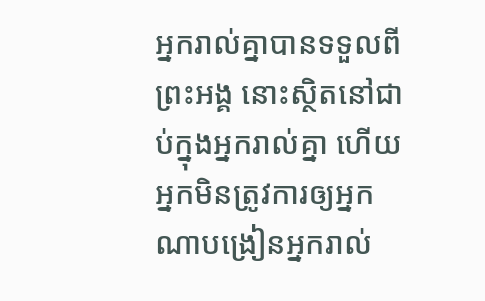អ្នករាល់គ្នាបានទទួលពីព្រះអង្គ នោះស្ថិតនៅជាប់ក្នុងអ្នករាល់គ្នា ហើយអ្នកមិនត្រូវការឲ្យអ្នកណាបង្រៀនអ្នករាល់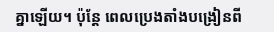គ្នាឡើយ។ ប៉ុន្តែ ពេលប្រេងតាំងបង្រៀនពី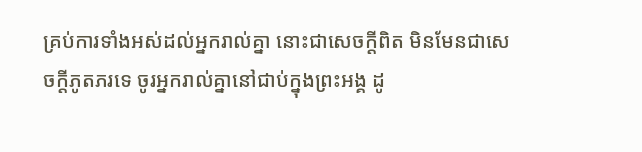គ្រប់ការទាំងអស់ដល់អ្នករាល់គ្នា នោះជាសេចក្ដីពិត មិនមែនជាសេចក្ដីភូតភរទេ ចូរអ្នករាល់គ្នានៅជាប់ក្នុងព្រះអង្គ ដូ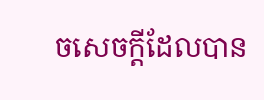ចសេចក្ដីដែលបាន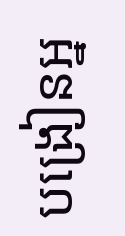បង្រៀនអ្ន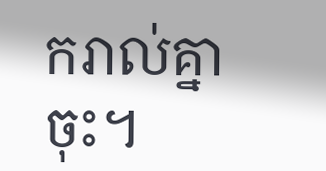ករាល់គ្នាចុះ។